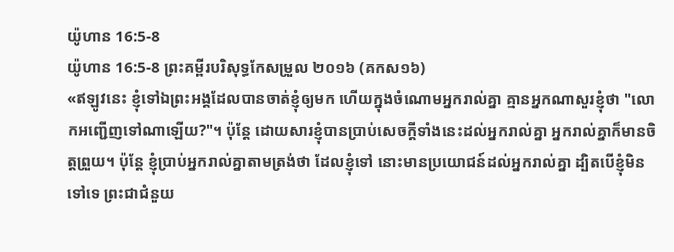យ៉ូហាន 16:5-8
យ៉ូហាន 16:5-8 ព្រះគម្ពីរបរិសុទ្ធកែសម្រួល ២០១៦ (គកស១៦)
«ឥឡូវនេះ ខ្ញុំទៅឯព្រះអង្គដែលបានចាត់ខ្ញុំឲ្យមក ហើយក្នុងចំណោមអ្នករាល់គ្នា គ្មានអ្នកណាសួរខ្ញុំថា "លោកអញ្ជើញទៅណាឡើយ?"។ ប៉ុន្ដែ ដោយសារខ្ញុំបានប្រាប់សេចក្ដីទាំងនេះដល់អ្នករាល់គ្នា អ្នករាល់គ្នាក៏មានចិត្តព្រួយ។ ប៉ុន្តែ ខ្ញុំប្រាប់អ្នករាល់គ្នាតាមត្រង់ថា ដែលខ្ញុំទៅ នោះមានប្រយោជន៍ដល់អ្នករាល់គ្នា ដ្បិតបើខ្ញុំមិនទៅទេ ព្រះជាជំនួយ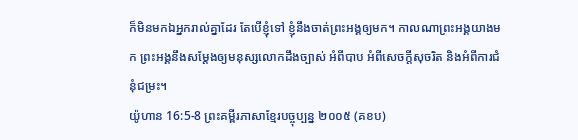ក៏មិនមកឯអ្នករាល់គ្នាដែរ តែបើខ្ញុំទៅ ខ្ញុំនឹងចាត់ព្រះអង្គឲ្យមក។ កាលណាព្រះអង្គយាងមក ព្រះអង្គនឹងសម្តែងឲ្យមនុស្សលោកដឹងច្បាស់ អំពីបាប អំពីសេចក្តីសុចរិត និងអំពីការជំនុំជម្រះ។
យ៉ូហាន 16:5-8 ព្រះគម្ពីរភាសាខ្មែរបច្ចុប្បន្ន ២០០៥ (គខប)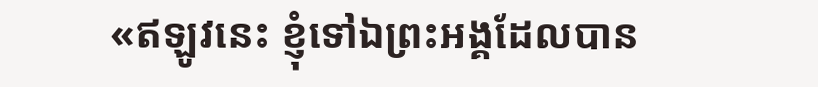«ឥឡូវនេះ ខ្ញុំទៅឯព្រះអង្គដែលបាន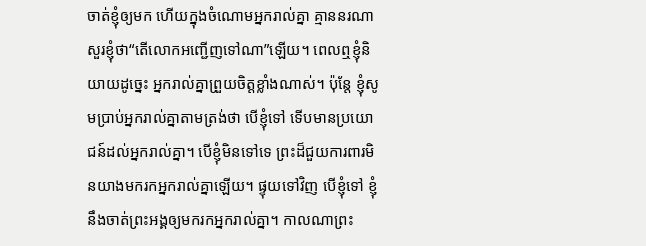ចាត់ខ្ញុំឲ្យមក ហើយក្នុងចំណោមអ្នករាល់គ្នា គ្មាននរណាសួរខ្ញុំថា“តើលោកអញ្ជើញទៅណា”ឡើយ។ ពេលឮខ្ញុំនិយាយដូច្នេះ អ្នករាល់គ្នាព្រួយចិត្តខ្លាំងណាស់។ ប៉ុន្តែ ខ្ញុំសូមប្រាប់អ្នករាល់គ្នាតាមត្រង់ថា បើខ្ញុំទៅ ទើបមានប្រយោជន៍ដល់អ្នករាល់គ្នា។ បើខ្ញុំមិនទៅទេ ព្រះដ៏ជួយការពារមិនយាងមករកអ្នករាល់គ្នាឡើយ។ ផ្ទុយទៅវិញ បើខ្ញុំទៅ ខ្ញុំនឹងចាត់ព្រះអង្គឲ្យមករកអ្នករាល់គ្នា។ កាលណាព្រះ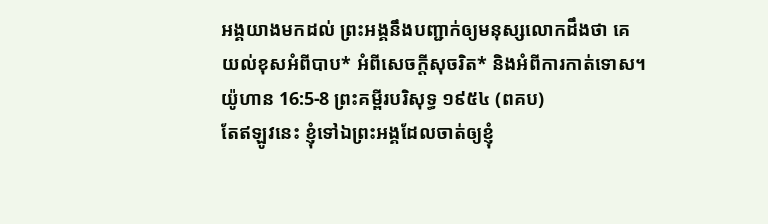អង្គយាងមកដល់ ព្រះអង្គនឹងបញ្ជាក់ឲ្យមនុស្សលោកដឹងថា គេយល់ខុសអំពីបាប* អំពីសេចក្ដីសុចរិត* និងអំពីការកាត់ទោស។
យ៉ូហាន 16:5-8 ព្រះគម្ពីរបរិសុទ្ធ ១៩៥៤ (ពគប)
តែឥឡូវនេះ ខ្ញុំទៅឯព្រះអង្គដែលចាត់ឲ្យខ្ញុំ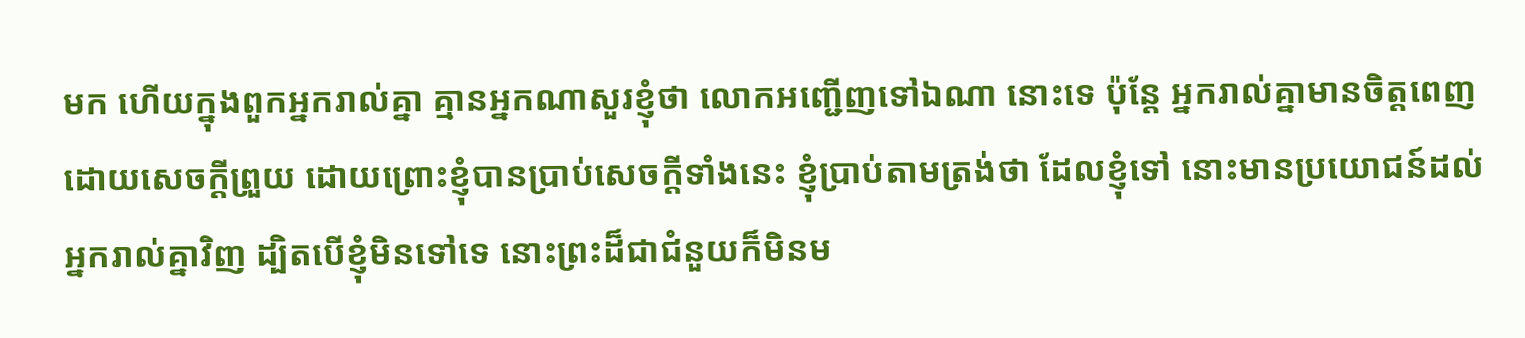មក ហើយក្នុងពួកអ្នករាល់គ្នា គ្មានអ្នកណាសួរខ្ញុំថា លោកអញ្ជើញទៅឯណា នោះទេ ប៉ុន្តែ អ្នករាល់គ្នាមានចិត្តពេញដោយសេចក្ដីព្រួយ ដោយព្រោះខ្ញុំបានប្រាប់សេចក្ដីទាំងនេះ ខ្ញុំប្រាប់តាមត្រង់ថា ដែលខ្ញុំទៅ នោះមានប្រយោជន៍ដល់អ្នករាល់គ្នាវិញ ដ្បិតបើខ្ញុំមិនទៅទេ នោះព្រះដ៏ជាជំនួយក៏មិនម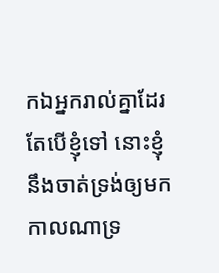កឯអ្នករាល់គ្នាដែរ តែបើខ្ញុំទៅ នោះខ្ញុំនឹងចាត់ទ្រង់ឲ្យមក កាលណាទ្រ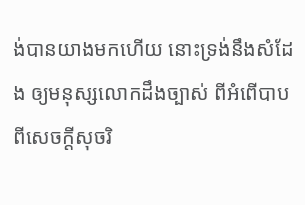ង់បានយាងមកហើយ នោះទ្រង់នឹងសំដែង ឲ្យមនុស្សលោកដឹងច្បាស់ ពីអំពើបាប ពីសេចក្ដីសុចរិ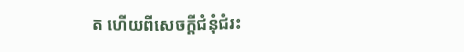ត ហើយពីសេចក្ដីជំនុំជំរះ